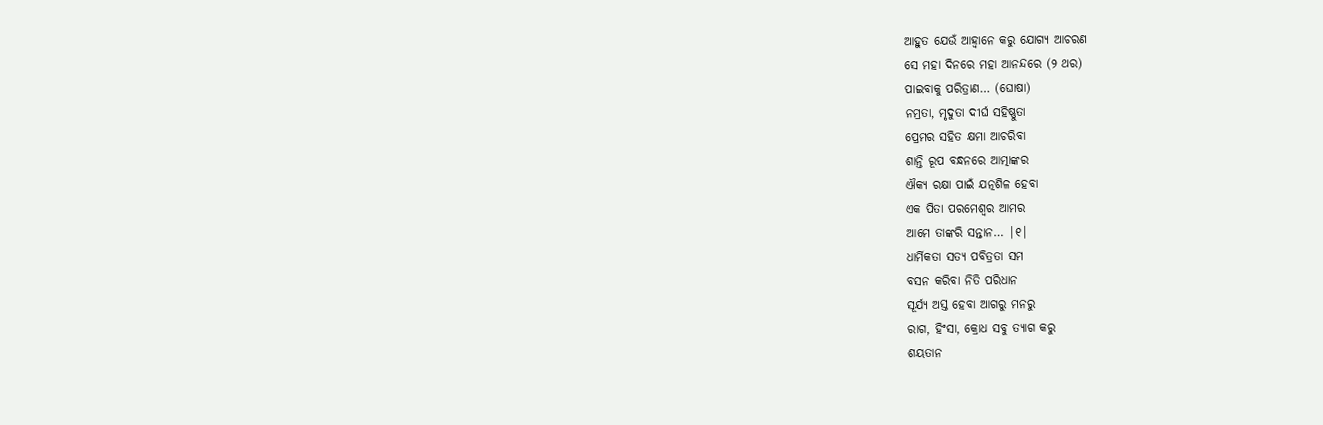ଆହୁତ ଯେଉଁ ଆହ୍ଵାନେ କରୁ ଯୋଗ୍ୟ ଆଚରଣ
ସେ ମହା ଦିନରେ ମହା ଆନନ୍ଦରେ (୨ ଥର)
ପାଇବାକୁ ପରିତ୍ରାଣ… (ଘୋଷା)
ନମ୍ରତା, ମୃଦୁତା ଦୀର୍ଘ ସହିଷ୍ଣୁତା
ପ୍ରେମର ସହିତ କ୍ଷମା ଆଚରିବା
ଶାନ୍ତି ରୂପ ବନ୍ଧନରେ ଆତ୍ମାଙ୍କର
ଐକ୍ୟ ରକ୍ଷା ପାଇଁ ଯତ୍ନଶିଳ ହେବା
ଏକ ପିତା ପରମେଶ୍ବର ଆମର
ଆମେ ତାଙ୍କରି ସନ୍ତାନ… |୧|
ଧାର୍ମିକତା ସତ୍ୟ ପବିତ୍ରତା ସମ
ବସନ କରିବା ନିତି ପରିଧାନ
ସୂର୍ଯ୍ୟ ଅସ୍ତ ହେବା ଆଗରୁ ମନରୁ
ରାଗ, ହିଂସା, କ୍ରୋଧ ସବୁ ତ୍ୟାଗ କରୁ
ଶୟତାନ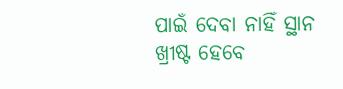ପାଇଁ ଦେବା ନାହିଁ ସ୍ଥାନ
ଖ୍ରୀଷ୍ଟ ହେବେ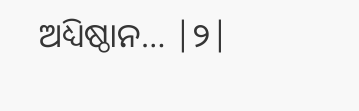ଅଧ୍ୟିଷ୍ଠାନ… |୨|